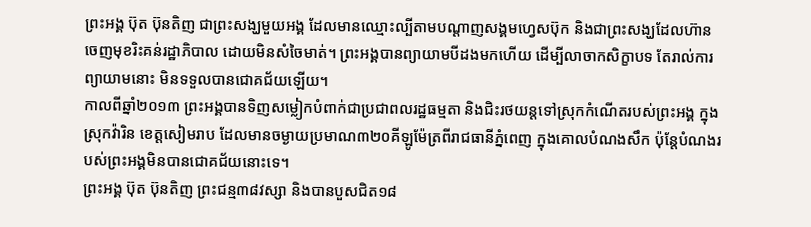ព្រះអង្គ ប៊ុត ប៊ុនតិញ ជាព្រះសង្ឃមួយអង្គ ដែលមានឈ្មោះល្បីតាមបណ្តាញសង្គមហ្វេសប៊ុក និងជាព្រះសង្ឃដែលហ៊ានចេញមុខរិះគន់រដ្ឋាភិបាល ដោយមិនសំចៃមាត់។ ព្រះអង្គបានព្យាយាមបីដងមកហើយ ដើម្បីលាចាកសិក្ខាបទ តែរាល់ការព្យាយាមនោះ មិនទទួលបានជោគជ័យឡើយ។
កាលពីឆ្នាំ២០១៣ ព្រះអង្គបានទិញសម្លៀកបំពាក់ជាប្រជាពលរដ្ឋធម្មតា និងជិះរថយន្តទៅស្រុកកំណើតរបស់ព្រះអង្គ ក្នុងស្រុកវ៉ារិន ខេត្តសៀមរាប ដែលមានចម្ងាយប្រមាណ៣២០គីឡូម៉ែត្រពីរាជធានីភ្នំពេញ ក្នុងគោលបំណងសឹក ប៉ុន្តែបំណងរបស់ព្រះអង្គមិនបានជោគជ័យនោះទេ។
ព្រះអង្គ ប៊ុត ប៊ុនតិញ ព្រះជន្ម៣៨វស្សា និងបានបួសជិត១៨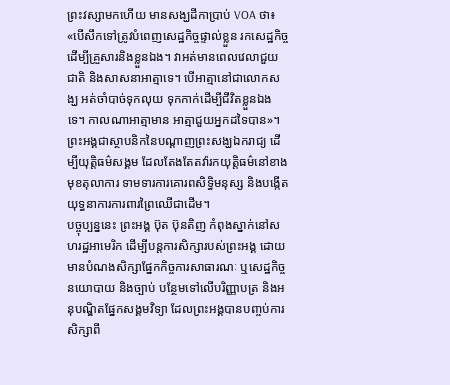ព្រះវស្សាមកហើយ មានសង្ឃដីកាប្រាប់ VOA ថា៖
«បើសឹកទៅត្រូវបំពេញសេដ្ឋកិច្ចផ្ទាល់ខ្លួន រកសេដ្ឋកិច្ច ដើម្បីគ្រួសារនិងខ្លួនឯង។ វាអត់មានពេលវេលាជួយជាតិ និងសាសនាអាត្មាទេ។ បើអាត្មានៅជាលោកសង្ឃ អត់ចាំបាច់ទុកលុយ ទុកកាក់ដើម្បីជីវិតខ្លួនឯងទេ។ កាលណាអាត្មាមាន អាត្មាជួយអ្នកដទៃបាន»។
ព្រះអង្គជាស្ថាបនិកនៃបណ្តាញព្រះសង្ឃឯករាជ្យ ដើម្បីយុត្តិធម៌សង្គម ដែលតែងតែតវ៉ារកយុត្តិធម៌នៅខាងមុខតុលាការ ទាមទារការគោរពសិទ្ធិមនុស្ស និងបង្កើតយុទ្ធនាការការពារព្រៃឈើជាដើម។
បច្ចុប្បន្ននេះ ព្រះអង្គ ប៊ុត ប៊ុនតិញ កំពុងស្នាក់នៅសហរដ្ឋអាមេរិក ដើម្បីបន្តការសិក្សារបស់ព្រះអង្គ ដោយមានបំណងសិក្សាផ្នែកកិច្ចការសាធារណៈ ឬសេដ្ឋកិច្ចនយោបាយ និងច្បាប់ បន្ថែមទៅលើបរិញ្ញាបត្រ និងអនុបណ្ឌិតផ្នែកសង្គមវិទ្យា ដែលព្រះអង្គបានបញ្ចប់ការសិក្សាពី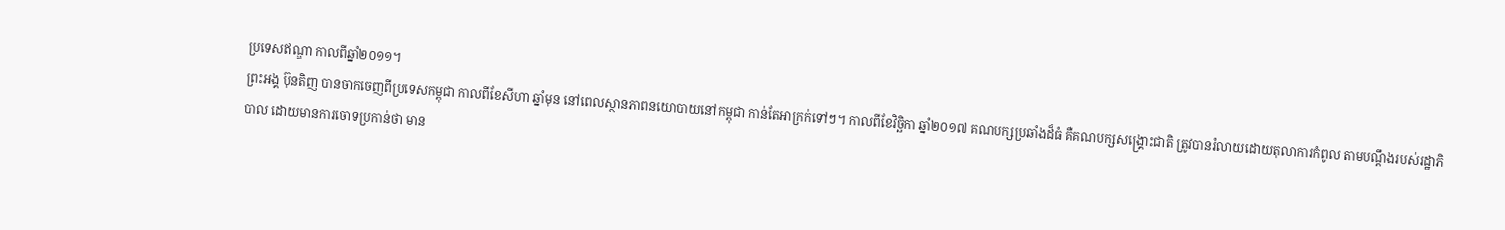ប្រទេសឥណ្ឌា កាលពីឆ្នាំ២០១១។
ព្រះអង្គ ប៊ុនតិញ បានចាកចេញពីប្រទេសកម្ពុជា កាលពីខែសីហា ឆ្នាំមុន នៅពេលស្ថានភាពនយោបាយនៅកម្ពុជា កាន់តែអាក្រក់ទៅៗ។ កាលពីខែវិច្ឆិកា ឆ្នាំ២០១៧ គណបក្សប្រឆាំងដ៏ធំ គឺគណបក្សសង្រ្គោះជាតិ ត្រូវបានរំលាយដោយតុលាការកំពូល តាមបណ្តឹងរបស់រដ្ឋាភិបាល ដោយមានការចោទប្រកាន់ថា មាន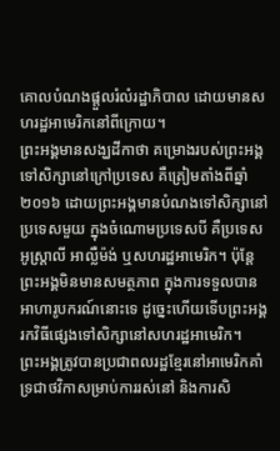គោលបំណងផ្តួលរំលំរដ្ឋាភិបាល ដោយមានសហរដ្ឋអាមេរិកនៅពីក្រោយ។
ព្រះអង្គមានសង្ឃដីកាថា គម្រោងរបស់ព្រះអង្គទៅសិក្សានៅក្រៅប្រទេស គឺត្រៀមតាំងពីឆ្នាំ២០១៦ ដោយព្រះអង្គមានបំណងទៅសិក្សានៅប្រទេសមួយ ក្នុងចំណោមប្រទេសបី គឺប្រទេសអូស្រ្តាលី អាល្លឺម៉ង់ ឬសហរដ្ឋអាមេរិក។ ប៉ុន្តែព្រះអង្គមិនមានសមត្ថភាព ក្នុងការទទួលបានអាហារូបករណ៍នោះទេ ដូច្នេះហើយទើបព្រះអង្គរកវិធីផ្សេងទៅសិក្សានៅសហរដ្ឋអាមេរិក។
ព្រះអង្គត្រូវបានប្រជាពលរដ្ឋខ្មែរនៅអាមេរិកគាំទ្រជាថវិកាសម្រាប់ការរស់នៅ និងការសិ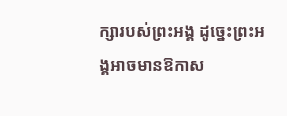ក្សារបស់ព្រះអង្គ ដូច្នេះព្រះអង្គអាចមានឱកាស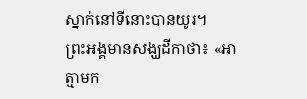ស្នាក់នៅទីនោះបានយូរ។
ព្រះអង្គមានសង្ឃដីកាថា៖ «អាត្មាមក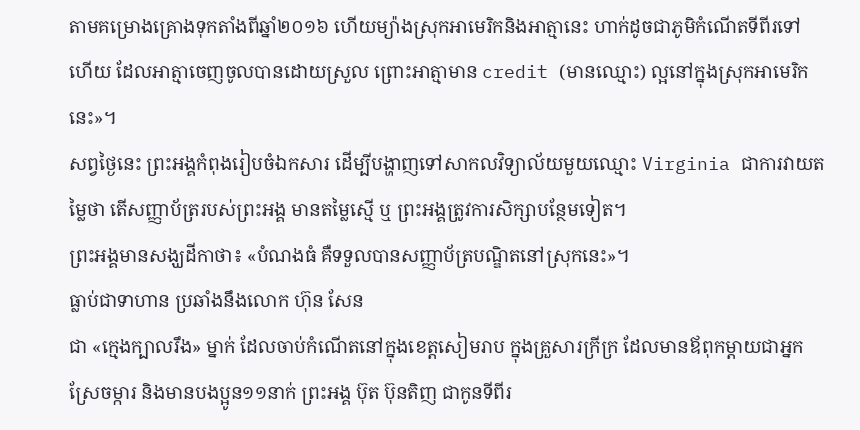តាមគម្រោងគ្រោងទុកតាំងពីឆ្នាំ២០១៦ ហើយម្យ៉ាងស្រុកអាមេរិកនិងអាត្មានេះ ហាក់ដូចជាភូមិកំណើតទីពីរទៅហើយ ដែលអាត្មាចេញចូលបានដោយស្រួល ព្រោះអាត្មាមាន credit (មានឈ្មោះ) ល្អនៅក្នុងស្រុកអាមេរិកនេះ»។
សព្វថ្ងៃនេះ ព្រះអង្គកំពុងរៀបចំឯកសារ ដើម្បីបង្ហាញទៅសាកលវិទ្យាល័យមួយឈ្មោះ Virginia ជាការវាយតម្លៃថា តើសញ្ញាប័ត្ររបស់ព្រះអង្គ មានតម្លៃស្មើ ឬ ព្រះអង្គត្រូវការសិក្សាបន្ថែមទៀត។
ព្រះអង្គមានសង្ឃដីកាថា៖ «បំណងធំ គឺទទួលបានសញ្ញាប័ត្របណ្ឌិតនៅស្រុកនេះ»។
ធ្លាប់ជាទាហាន ប្រឆាំងនឹងលោក ហ៊ុន សែន
ជា «ក្មេងក្បាលរឹង» ម្នាក់ ដែលចាប់កំណើតនៅក្នុងខេត្តសៀមរាប ក្នុងគ្រួសារក្រីក្រ ដែលមានឪពុកម្តាយជាអ្នកស្រែចម្ការ និងមានបងប្អូន១១នាក់ ព្រះអង្គ ប៊ុត ប៊ុនតិញ ជាកូនទីពីរ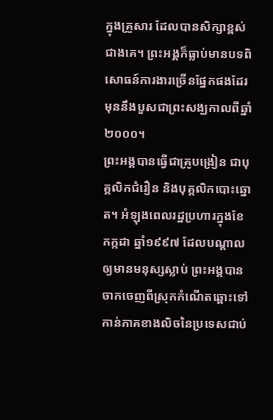ក្នុងគ្រួសារ ដែលបានសិក្សាខ្ពស់ជាងគេ។ ព្រះអង្គក៏ធ្លាប់មានបទពិសោធន៍ការងារច្រើនផ្នែកផងដែរ មុននឹងបួសជាព្រះសង្ឃកាលពីឆ្នាំ២០០០។
ព្រះអង្គបានធ្វើជាគ្រូបង្រៀន ជាបុគ្គលិកជំរឿន និងបុគ្គលិកបោះឆ្នោត។ អំឡុងពេលរដ្ឋប្រហារក្នុងខែកក្កដា ឆ្នាំ១៩៩៧ ដែលបណ្តាលឲ្យមានមនុស្សស្លាប់ ព្រះអង្គបានចាកចេញពីស្រុកកំណើតឆ្ពោះទៅកាន់ភាគខាងលិចនៃប្រទេសជាប់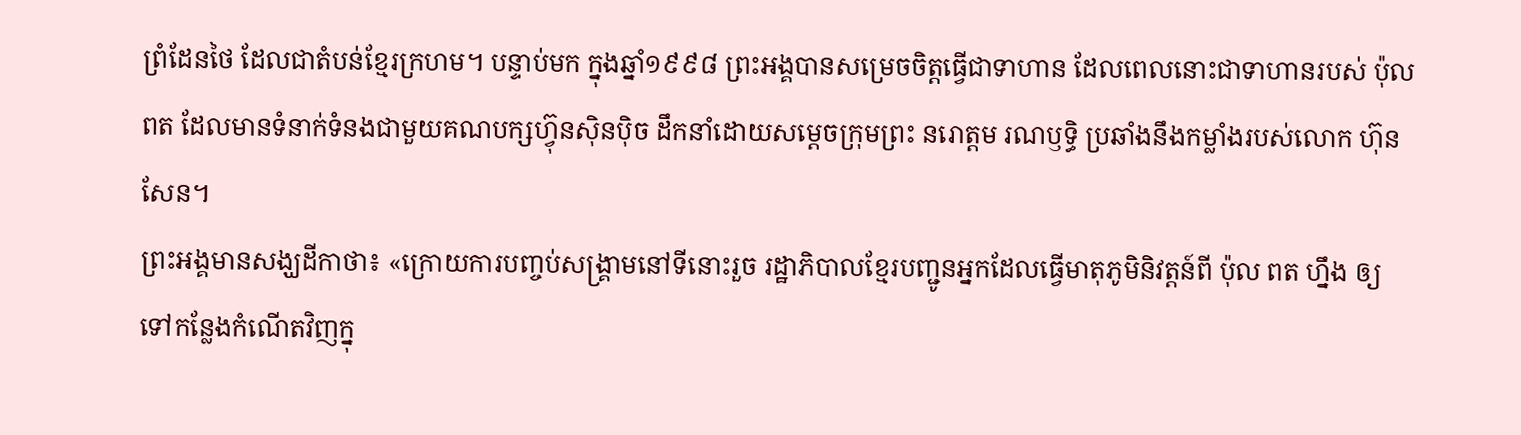ព្រំដែនថៃ ដែលជាតំបន់ខ្មែរក្រហម។ បន្ទាប់មក ក្នុងឆ្នាំ១៩៩៨ ព្រះអង្គបានសម្រេចចិត្តធ្វើជាទាហាន ដែលពេលនោះជាទាហានរបស់ ប៉ុល ពត ដែលមានទំនាក់ទំនងជាមួយគណបក្សហ៊្វុនស៊ិនប៉ិច ដឹកនាំដោយសម្តេចក្រុមព្រះ នរោត្តម រណឫទ្ធិ ប្រឆាំងនឹងកម្លាំងរបស់លោក ហ៊ុន សែន។
ព្រះអង្គមានសង្ឃដីកាថា៖ «ក្រោយការបញ្ចប់សង្រ្គាមនៅទីនោះរួច រដ្ឋាភិបាលខ្មែរបញ្ជូនអ្នកដែលធ្វើមាតុភូមិនិវត្តន៍ពី ប៉ុល ពត ហ្នឹង ឲ្យទៅកន្លែងកំណើតវិញក្នុ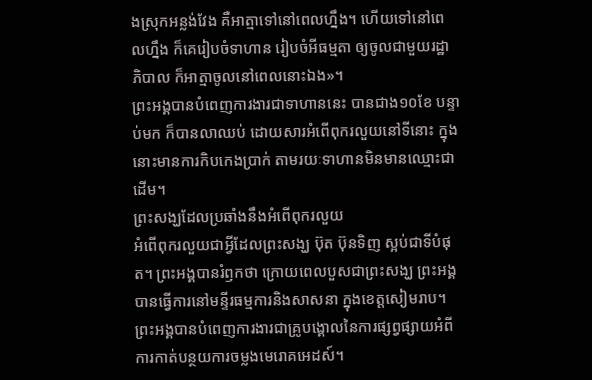ងស្រុកអន្លង់វែង គឺអាត្មាទៅនៅពេលហ្នឹង។ ហើយទៅនៅពេលហ្នឹង ក៏គេរៀបចំទាហាន រៀបចំអីធម្មតា ឲ្យចូលជាមួយរដ្ឋាភិបាល ក៏អាត្មាចូលនៅពេលនោះឯង»។
ព្រះអង្គបានបំពេញការងារជាទាហាននេះ បានជាង១០ខែ បន្ទាប់មក ក៏បានលាឈប់ ដោយសារអំពើពុករលួយនៅទីនោះ ក្នុងនោះមានការកិបកេងប្រាក់ តាមរយៈទាហានមិនមានឈ្មោះជាដើម។
ព្រះសង្ឃដែលប្រឆាំងនឹងអំពើពុករលួយ
អំពើពុករលួយជាអ្វីដែលព្រះសង្ឃ ប៊ុត ប៊ុនទិញ ស្អប់ជាទីបំផុត។ ព្រះអង្គបានរំឭកថា ក្រោយពេលបួសជាព្រះសង្ឃ ព្រះអង្គបានធ្វើការនៅមន្ទីរធម្មការនិងសាសនា ក្នុងខេត្តសៀមរាប។ ព្រះអង្គបានបំពេញការងារជាគ្រូបង្គោលនៃការផ្សព្វផ្សាយអំពីការកាត់បន្ថយការចម្លងមេរោគអេដស៍។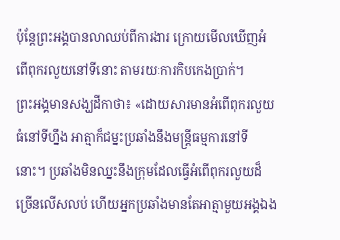ប៉ុន្តែព្រះអង្គបានលាឈប់ពីការងារ ក្រោយមើលឃើញអំពើពុករលួយនៅទីនោះ តាមរយៈការកិបកេងប្រាក់។
ព្រះអង្គមានសង្ឃដីកាថា៖ «ដោយសារមានអំពើពុករលួយធំនៅទីហ្នឹង អាត្មាក៏ជម្នះប្រឆាំងនឹងមន្រ្តីធម្មការនៅទីនោះ។ ប្រឆាំងមិនឈ្នះនឹងក្រុមដែលធ្វើអំពើពុករលួយដ៏ច្រើនលើសលប់ ហើយអ្នកប្រឆាំងមានតែអាត្មាមួយអង្គឯង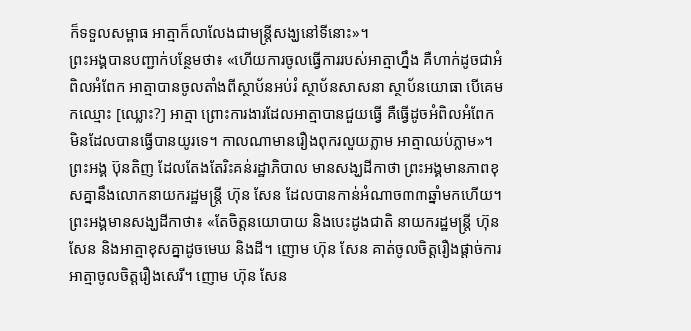ក៏ទទួលសម្ពាធ អាត្មាក៏លាលែងជាមន្រ្តីសង្ឃនៅទីនោះ»។
ព្រះអង្គបានបញ្ជាក់បន្ថែមថា៖ «ហើយការចូលធ្វើការរបស់អាត្មាហ្នឹង គឺហាក់ដូចជាអំពិលអំពែក អាត្មាបានចូលតាំងពីស្ថាប័នអប់រំ ស្ថាប័នសាសនា ស្ថាប័នយោធា បើគេមកឈ្មោះ [ឈ្លោះ?] អាត្មា ព្រោះការងារដែលអាត្មាបានជួយធ្វើ គឺធ្វើដូចអំពិលអំពែក មិនដែលបានធ្វើបានយូរទេ។ កាលណាមានរឿងពុករលួយភ្លាម អាត្មាឈប់ភ្លាម»។
ព្រះអង្គ ប៊ុនតិញ ដែលតែងតែរិះគន់រដ្ឋាភិបាល មានសង្ឃដីកាថា ព្រះអង្គមានភាពខុសគ្នានឹងលោកនាយករដ្ឋមន្រ្តី ហ៊ុន សែន ដែលបានកាន់អំណាច៣៣ឆ្នាំមកហើយ។
ព្រះអង្គមានសង្ឃដីកាថា៖ «តែចិត្តនយោបាយ និងបេះដូងជាតិ នាយករដ្ឋមន្រ្តី ហ៊ុន សែន និងអាត្មាខុសគ្នាដូចមេឃ និងដី។ ញោម ហ៊ុន សែន គាត់ចូលចិត្តរឿងផ្តាច់ការ អាត្មាចូលចិត្តរឿងសេរី។ ញោម ហ៊ុន សែន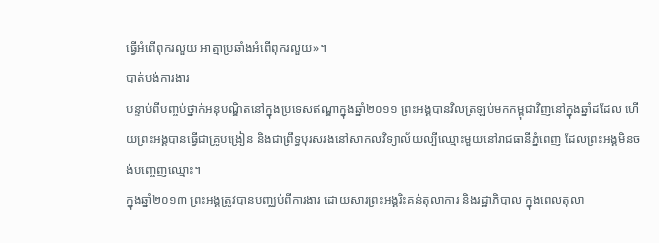ធ្វើអំពើពុករលួយ អាត្មាប្រឆាំងអំពើពុករលួយ»។
បាត់បង់ការងារ
បន្ទាប់ពីបញ្ចប់ថ្នាក់អនុបណ្ឌិតនៅក្នុងប្រទេសឥណ្ឌាក្នុងឆ្នាំ២០១១ ព្រះអង្គបានវិលត្រឡប់មកកម្ពុជាវិញនៅក្នុងឆ្នាំដដែល ហើយព្រះអង្គបានធ្វើជាគ្រូបង្រៀន និងជាព្រឹទ្ធបុរសរងនៅសាកលវិទ្យាល័យល្បីឈ្មោះមួយនៅរាជធានីភ្នំពេញ ដែលព្រះអង្គមិនចង់បញ្ចេញឈ្មោះ។
ក្នុងឆ្នាំ២០១៣ ព្រះអង្គត្រូវបានបញ្ឈប់ពីការងារ ដោយសារព្រះអង្គរិះគន់តុលាការ និងរដ្ឋាភិបាល ក្នុងពេលតុលា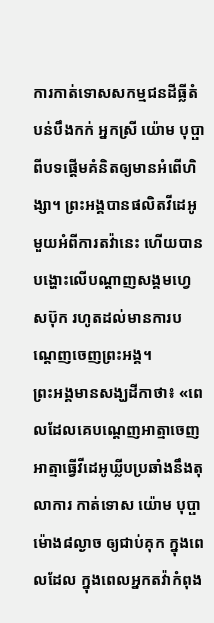ការកាត់ទោសសកម្មជនដីធ្លីតំបន់បឹងកក់ អ្នកស្រី យ៉ោម បុប្ផា ពីបទផ្តើមគំនិតឲ្យមានអំពើហិង្សា។ ព្រះអង្គបានផលិតវីដេអូមួយអំពីការតវ៉ានេះ ហើយបានបង្ហោះលើបណ្តាញសង្គមហ្វេសប៊ុក រហូតដល់មានការបណ្តេញចេញព្រះអង្គ។
ព្រះអង្គមានសង្ឃដីកាថា៖ «ពេលដែលគេបណ្តេញអាត្មាចេញ អាត្មាធ្វើវីដេអូឃ្លីបប្រឆាំងនឹងតុលាការ កាត់ទោស យ៉ោម បុប្ផា ម៉ោង៨ល្ងាច ឲ្យជាប់គុក ក្នុងពេលដែល ក្នុងពេលអ្នកតវ៉ាកំពុង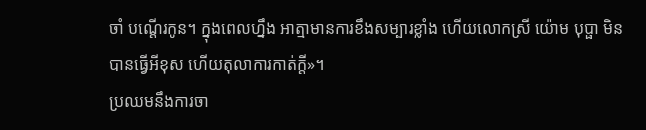ចាំ បណ្តើរកូន។ ក្នុងពេលហ្នឹង អាត្មាមានការខឹងសម្បារខ្លាំង ហើយលោកស្រី យ៉ោម បុប្ផា មិនបានធ្វើអីខុស ហើយតុលាការកាត់ក្តី»។
ប្រឈមនឹងការចា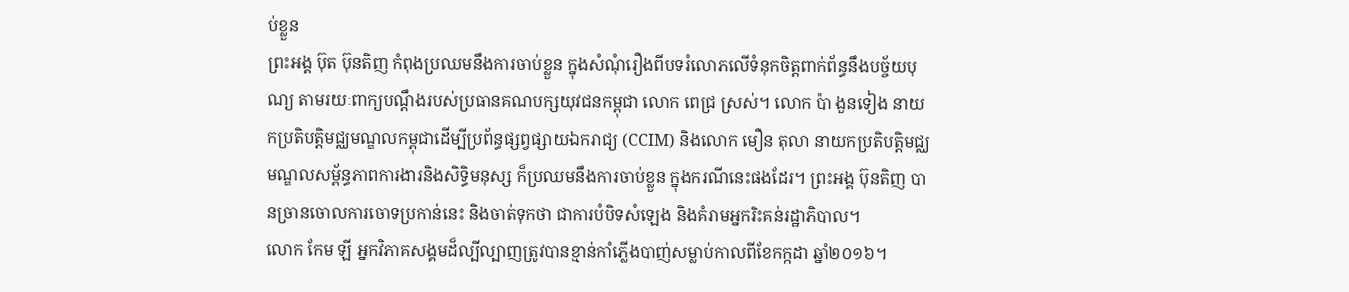ប់ខ្លួន
ព្រះអង្គ ប៊ុត ប៊ុនតិញ កំពុងប្រឈមនឹងការចាប់ខ្លួន ក្នុងសំណុំរឿងពីបទរំលោភលើទំនុកចិត្តពាក់ព័ន្ធនឹងបច្ច័យបុណ្យ តាមរយៈពាក្យបណ្តឹងរបស់ប្រធានគណបក្សយុវជនកម្ពុជា លោក ពេជ្រ ស្រស់។ លោក ប៉ា ងួនទៀង នាយកប្រតិបត្តិមជ្ឈមណ្ឌលកម្ពុជាដើម្បីប្រព័ន្ធផ្សព្វផ្សាយឯករាជ្យ (CCIM) និងលោក មឿន តុលា នាយកប្រតិបត្តិមជ្ឈមណ្ឌលសម្ព័ន្ធភាពការងារនិងសិទ្ធិមនុស្ស ក៏ប្រឈមនឹងការចាប់ខ្លួន ក្នុងករណីនេះផងដែរ។ ព្រះអង្គ ប៊ុនតិញ បានច្រានចោលការចោទប្រកាន់នេះ និងចាត់ទុកថា ជាការបំបិទសំឡេង និងគំរាមអ្នករិះគន់រដ្ឋាភិបាល។
លោក កែម ឡី អ្នកវិភាគសង្គមដ៏ល្បីល្បាញត្រូវបានខ្មាន់កាំភ្លើងបាញ់សម្លាប់កាលពីខែកក្កដា ឆ្នាំ២០១៦។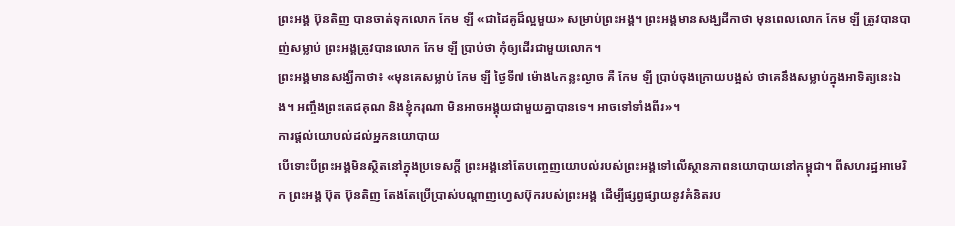ព្រះអង្គ ប៊ុនតិញ បានចាត់ទុកលោក កែម ឡី «ជាដៃគូដ៏ល្អមួយ» សម្រាប់ព្រះអង្គ។ ព្រះអង្គមានសង្ឃដីកាថា មុនពេលលោក កែម ឡី ត្រូវបានបាញ់សម្លាប់ ព្រះអង្គត្រូវបានលោក កែម ឡី ប្រាប់ថា កុំឲ្យដើរជាមួយលោក។
ព្រះអង្គមានសង្ឃីកាថា៖ «មុនគេសម្លាប់ កែម ឡី ថ្ងៃទី៧ ម៉ោង៤កន្លះល្ងាច គឺ កែម ឡី ប្រាប់ចុងក្រោយបង្អស់ ថាគេនឹងសម្លាប់ក្នុងអាទិត្យនេះឯង។ អញ្ចឹងព្រះតេជគុណ និងខ្ញុំករុណា មិនអាចអង្គុយជាមួយគ្នាបានទេ។ អាចទៅទាំងពីរ»។
ការផ្តល់យោបល់ដល់អ្នកនយោបាយ
បើទោះបីព្រះអង្គមិនស្ថិតនៅក្នុងប្រទេសក្តី ព្រះអង្គនៅតែបញ្ចេញយោបល់របស់ព្រះអង្គទៅលើស្ថានភាពនយោបាយនៅកម្ពុជា។ ពីសហរដ្ឋអាមេរិក ព្រះអង្គ ប៊ុត ប៊ុនតិញ តែងតែប្រើប្រាស់បណ្តាញហ្វេសប៊ុករបស់ព្រះអង្គ ដើម្បីផ្សព្វផ្សាយនូវគំនិតរប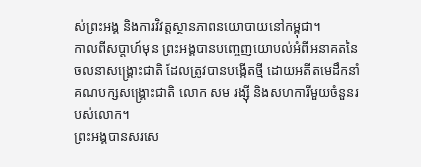ស់ព្រះអង្គ និងការវិវត្តស្ថានភាពនយោបាយនៅកម្ពុជា។
កាលពីសប្តាហ៍មុន ព្រះអង្គបានបញ្ចេញយោបល់អំពីអនាគតនៃចលនាសង្រ្គោះជាតិ ដែលត្រូវបានបង្កើតថ្មី ដោយអតីតមេដឹកនាំគណបក្សសង្រ្គោះជាតិ លោក សម រង្ស៊ី និងសហការីមួយចំនួនរបស់លោក។
ព្រះអង្គបានសរសេ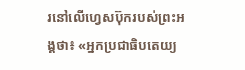រនៅលើហ្វេសប៊ុករបស់ព្រះអង្គថា៖ «អ្នកប្រជាធិបតេយ្យ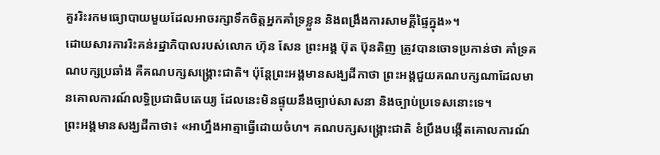គួររិះរកមធ្យោបាយមួយដែលអាចរក្សាទឹកចិត្តអ្នកគាំទ្រខ្លួន និងពង្រឹងការសាមគ្គីផ្ទៃក្នុង»។
ដោយសារការរិះគន់រដ្ឋាភិបាលរបស់លោក ហ៊ុន សែន ព្រះអង្គ ប៊ុត ប៊ុនតិញ ត្រូវបានចោទប្រកាន់ថា គាំទ្រគណបក្សប្រឆាំង គឺគណបក្សសង្រ្គោះជាតិ។ ប៉ុន្តែព្រះអង្គមានសង្ឃដីកាថា ព្រះអង្គជួយគណបក្សណាដែលមានគោលការណ៍លទ្ធិប្រជាធិបតេយ្យ ដែលនេះមិនផ្ទុយនឹងច្បាប់សាសនា និងច្បាប់ប្រទេសនោះទេ។
ព្រះអង្គមានសង្ឃដីកាថា៖ «អាហ្នឹងអាត្មាធ្វើដោយចំហ។ គណបក្សសង្រ្គោះជាតិ ខំប្រឹងបង្កើតគោលការណ៍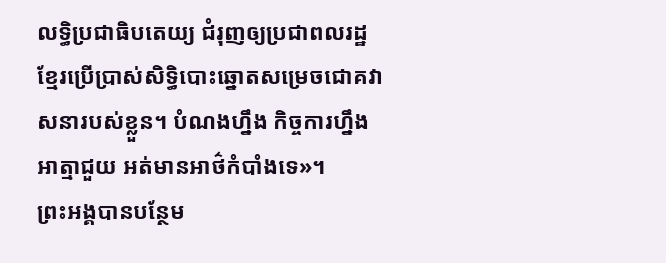លទ្ធិប្រជាធិបតេយ្យ ជំរុញឲ្យប្រជាពលរដ្ឋខ្មែរប្រើប្រាស់សិទ្ធិបោះឆ្នោតសម្រេចជោគវាសនារបស់ខ្លួន។ បំណងហ្នឹង កិច្ចការហ្នឹង អាត្មាជួយ អត់មានអាថ៌កំបាំងទេ»។
ព្រះអង្គបានបន្ថែម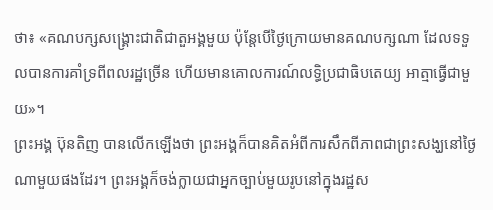ថា៖ «គណបក្សសង្រ្គោះជាតិជាតួអង្គមួយ ប៉ុន្តែបើថ្ងៃក្រោយមានគណបក្សណា ដែលទទួលបានការគាំទ្រពីពលរដ្ឋច្រើន ហើយមានគោលការណ៍លទ្ធិប្រជាធិបតេយ្យ អាត្មាធ្វើជាមួយ»។
ព្រះអង្គ ប៊ុនតិញ បានលើកឡើងថា ព្រះអង្គក៏បានគិតអំពីការសឹកពីភាពជាព្រះសង្ឃនៅថ្ងៃណាមួយផងដែរ។ ព្រះអង្គក៏ចង់ក្លាយជាអ្នកច្បាប់មួយរូបនៅក្នុងរដ្ឋស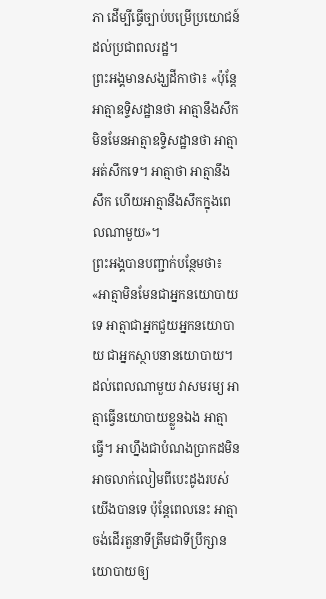ភា ដើម្បីធ្វើច្បាប់បម្រើប្រយោជន៍ដល់ប្រជាពលរដ្ឋ។
ព្រះអង្គមានសង្ឃដីកាថា៖ «ប៉ុន្តែអាត្មាឧទ្ទិសដ្ឋានថា អាត្មានឹងសឹក មិនមែនអាត្មាឧទ្ទិសដ្ឋានថា អាត្មាអត់សឹកទេ។ អាត្មាថា អាត្មានឹងសឹក ហើយអាត្មានឹងសឹកក្នុងពេលណាមួយ»។
ព្រះអង្គបានបញ្ជាក់បន្ថែមថា៖ «អាត្មាមិនមែនជាអ្នកនយោបាយទេ អាត្មាជាអ្នកជួយអ្នកនយោបាយ ជាអ្នកស្ថាបនានយោបាយ។ ដល់ពេលណាមួយ វាសមរម្យ អាត្មាធ្វើនយោបាយខ្លួនឯង អាត្មាធ្វើ។ អាហ្នឹងជាបំណងប្រាកដមិនអាចលាក់លៀមពីបេះដូងរបស់យើងបានទេ ប៉ុន្តែពេលនេះ អាត្មាចង់ដើរតួនាទីត្រឹមជាទីប្រឹក្សានយោបាយឲ្យ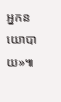អ្នកនយោបាយ»៕